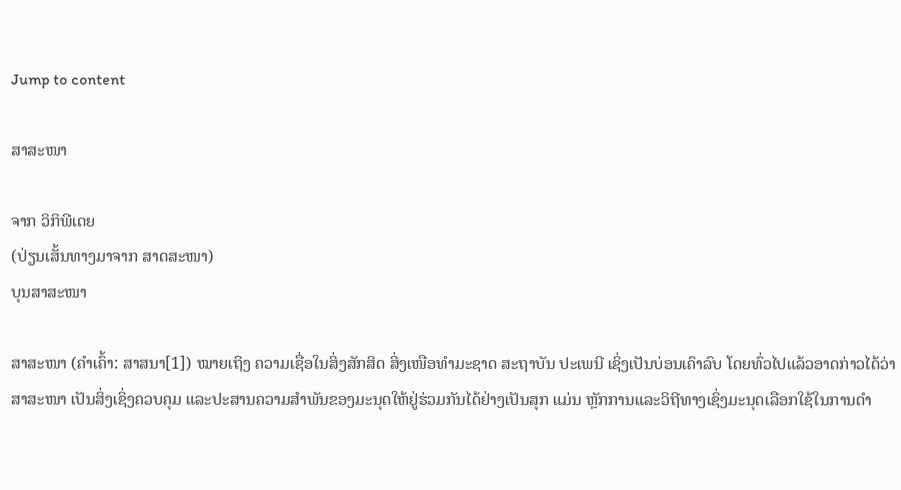Jump to content

ສາສະໜາ

ຈາກ ວິກິພີເດຍ
(ປ່ຽນເສັ້ນທາງມາຈາກ ສາດສະໜາ)
ບຸນສາສະໜາ

ສາສະໜາ (ຄຳເຄົ້າ: ສາສນາ[1]) ໝາຍເຖິງ ຄວາມເຊື່ອໃນສິ່ງສັກສິດ ສິ່ງເໜືອທຳມະຊາດ ສະຖາບັນ ປະເພນີ ເຊິ່ງເປັນບ່ອນເຄົາລົບ ໂດຍທົ່ວໄປແລ້ວອາດກ່າວໄດ້ວ່າ ສາສະໜາ ເປັນສິ່ງເຊິ່ງຄວບຄຸມ ແລະປະສານຄວາມສຳພັນຂອງມະນຸດໃຫ້ຢູ່ຮ່ວມກັນໄດ້ຢ່າງເປັນສຸກ ແມ່ນ ຫຼັກການແລະວິຖີທາງເຊິ່ງມະນຸດເລືອກໃຊ້ໃນການດຳ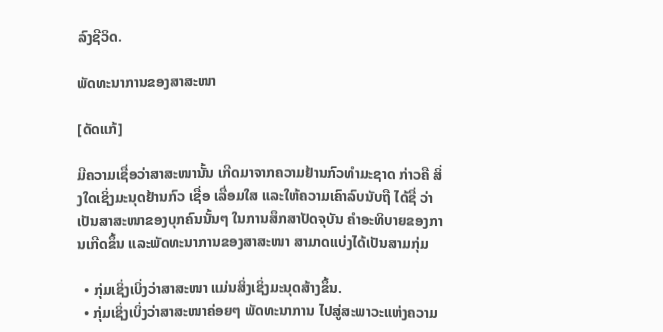ລົງຊີວິດ.

ພັດທະນາການຂອງສາສະໜາ

[ດັດແກ້]

ມີຄວາມເຊື່ອວ່າສາສະໜານັ້ນ ເກີດມາຈາກຄວາມຢ້ານກົວທຳມະຊາດ ກ່າວຄື ສິ່ງໃດເຊິ່ງມະນຸດຢ້ານກົວ ເຊື່ອ ເລື່ອມໃສ ແລະໃຫ້ຄວາມເຄົາລົບນັບຖື ໄດ້ຊື່ ວ່າເປັນສາສະໜາຂອງບຸກຄົນນັ້ນໆ ໃນການສຶກສາປັດຈຸບັນ ຄຳອະທິບາຍຂອງການເກີດຂຶ້ນ ແລະພັດທະນາການຂອງສາສະໜາ ສາມາດແບ່ງໄດ້ເປັນສາມກຸ່ມ

  • ກຸ່ມເຊິ່ງເບິ່ງວ່າສາສະໜາ ແມ່ນສິ່ງເຊິ່ງມະນຸດສ້າງຂຶ້ນ.
  • ກຸ່ມເຊິ່ງເບິ່ງວ່າສາສະໜາຄ່ອຍໆ ພັດທະນາການ ໄປສູ່ສະພາວະແຫ່ງຄວາມ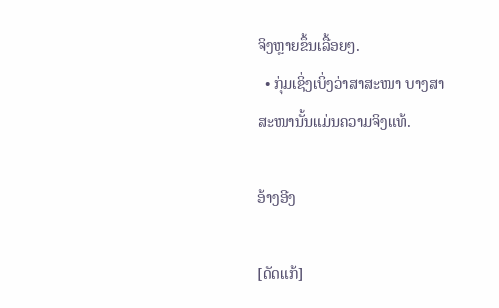ຈິງຫຼາຍຂຶ້ນເລື້ອຍໆ.
  • ກຸ່ມເຊິ່ງເບິ່ງວ່າສາສະໜາ ບາງສາສະໜານັ້ນແມ່ນຄວາມຈິງແທ້.

ອ້າງອີງ

[ດັດແກ້]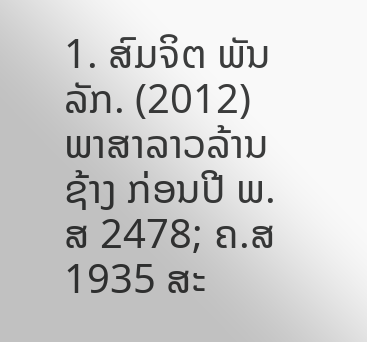1. ສົມຈິຕ ພັນລັກ. (2012) ພາສາລາວລ້ານຊ້າງ ກ່ອນປີ ພ.ສ 2478; ຄ.ສ 1935 ສະ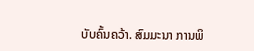ບັບຄົ້ນຄວ້າ. ສົມມະນາ ການພິ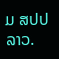ມ ສປປ ລາວ.